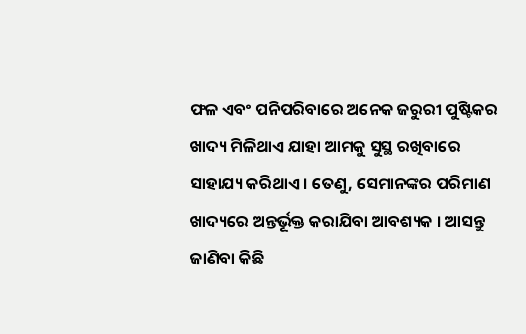ଫଳ ଏବଂ ପନିପରିବାରେ ଅନେକ ଜରୁରୀ ପୁଷ୍ଟିକର ଖାଦ୍ୟ ମିଳିଥାଏ ଯାହା ଆମକୁ ସୁସ୍ଥ ରଖିବାରେ ସାହାଯ୍ୟ କରିଥାଏ । ତେଣୁ, ସେମାନଙ୍କର ପରିମାଣ ଖାଦ୍ୟରେ ଅନ୍ତର୍ଭୂକ୍ତ କରାଯିବା ଆବଶ୍ୟକ । ଆସନ୍ତୁ ଜାଣିବା କିଛି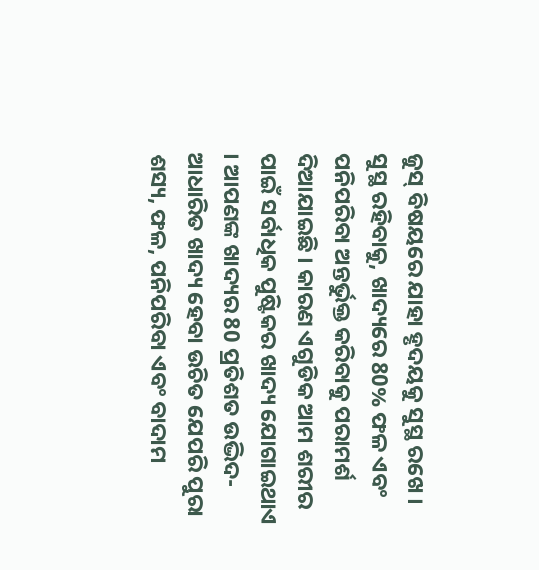ଜୁସ୍ ବିଷୟରେ ଯାହା ହୃଦୟକୁ ସୁସ୍ଥ ରଖେ । ସୁସ୍ଥ ରହିବାକୁ, ଖାଦ୍ୟରେ 80% ଫଳ ଏବଂ ପନିପରିବା ଅନ୍ତର୍ଭୁକ୍ତ କରିବାକୁ ପରାମର୍ଶ ଦିଆଯାଇଛି । କାରଣ ଏଗୁଡିକ ଆମ ଶରୀର ପାଇଁ ସର୍ବାଧିକ ପୁଷ୍ଟିକର ଖାଦ୍ୟ ଯୋଗାଇଥାଏ । ଆପଣଙ୍କ ଖାଦ୍ୟର 80 ପ୍ରତିଶତ ଉଦ୍ଭିଦ-ଆଧାରିତ ଖାଦ୍ୟ ହେବା ଉଚିତ ଯେପରି ପୁରା ଶସ୍ୟ, ଫଳ, ପନିପରିବା ଏବଂ ବାଦାମ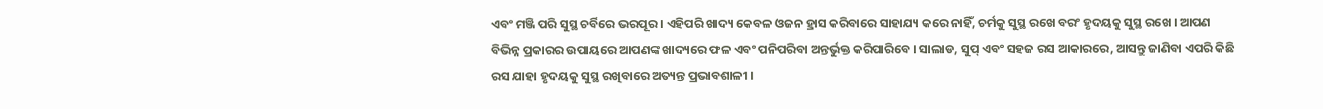ଏବଂ ମଞ୍ଜି ପରି ସୁସ୍ଥ ଚର୍ବିରେ ଭରପୂର । ଏହିପରି ଖାଦ୍ୟ କେବଳ ଓଜନ ହ୍ରାସ କରିବାରେ ସାହାଯ୍ୟ କରେ ନାହିଁ, ଚର୍ମକୁ ସୁସ୍ଥ ରଖେ ବରଂ ହୃଦୟକୁ ସୁସ୍ଥ ରଖେ । ଆପଣ ବିଭିନ୍ନ ପ୍ରକାରର ଉପାୟରେ ଆପଣଙ୍କ ଖାଦ୍ୟରେ ଫଳ ଏବଂ ପନିପରିବା ଅନ୍ତର୍ଭୁକ୍ତ କରିପାରିବେ । ସାଲାଡ, ସୁପ୍ ଏବଂ ସହଜ ରସ ଆକାରରେ, ଆସନ୍ତୁ ଜାଣିବା ଏପରି କିଛି ରସ ଯାହା ହୃଦୟକୁ ସୁସ୍ଥ ରଖିବାରେ ଅତ୍ୟନ୍ତ ପ୍ରଭାବଶାଳୀ ।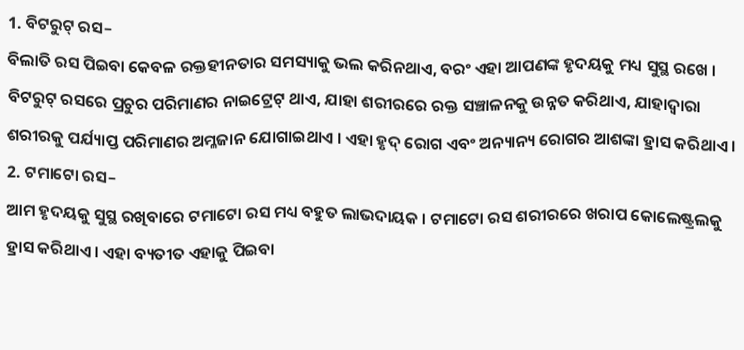1. ବିଟରୁଟ୍ ରସ–
ବିଲାତି ରସ ପିଇବା କେବଳ ରକ୍ତହୀନତାର ସମସ୍ୟାକୁ ଭଲ କରିନଥାଏ, ବରଂ ଏହା ଆପଣଙ୍କ ହୃଦୟକୁ ମଧ୍ୟ ସୁସ୍ଥ ରଖେ । ବିଟରୁଟ୍ ରସରେ ପ୍ରଚୁର ପରିମାଣର ନାଇଟ୍ରେଟ୍ ଥାଏ, ଯାହା ଶରୀରରେ ରକ୍ତ ସଞ୍ଚାଳନକୁ ଉନ୍ନତ କରିଥାଏ, ଯାହାଦ୍ୱାରା ଶରୀରକୁ ପର୍ଯ୍ୟାପ୍ତ ପରିମାଣର ଅମ୍ଳଜାନ ଯୋଗାଇଥାଏ । ଏହା ହୃଦ୍ ରୋଗ ଏବଂ ଅନ୍ୟାନ୍ୟ ରୋଗର ଆଶଙ୍କା ହ୍ରାସ କରିଥାଏ ।
2. ଟମାଟୋ ରସ–
ଆମ ହୃଦୟକୁ ସୁସ୍ଥ ରଖିବାରେ ଟମାଟୋ ରସ ମଧ୍ୟ ବହୁତ ଲାଭଦାୟକ । ଟମାଟୋ ରସ ଶରୀରରେ ଖରାପ କୋଲେଷ୍ଟ୍ରଲକୁ ହ୍ରାସ କରିଥାଏ । ଏହା ବ୍ୟତୀତ ଏହାକୁ ପିଇବା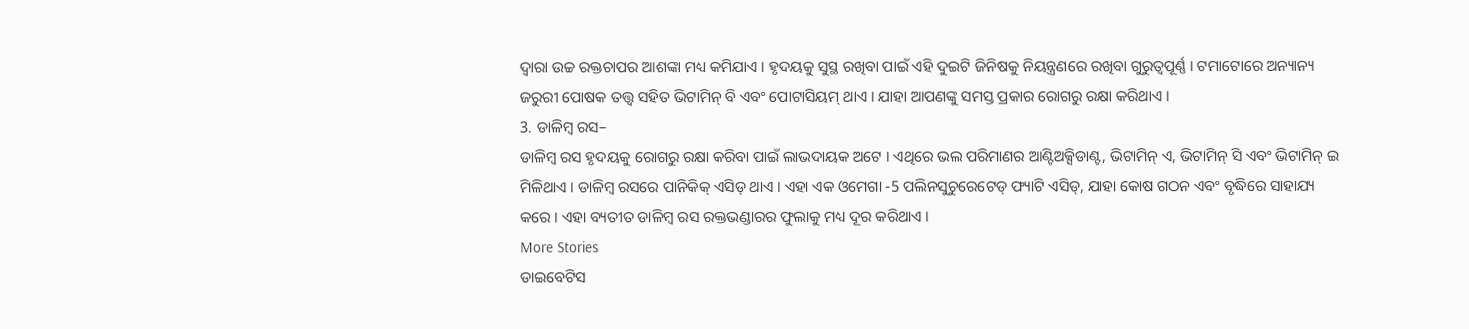ଦ୍ୱାରା ଉଚ୍ଚ ରକ୍ତଚାପର ଆଶଙ୍କା ମଧ୍ୟ କମିଯାଏ । ହୃଦୟକୁ ସୁସ୍ଥ ରଖିବା ପାଇଁ ଏହି ଦୁଇଟି ଜିନିଷକୁ ନିୟନ୍ତ୍ରଣରେ ରଖିବା ଗୁରୁତ୍ୱପୂର୍ଣ୍ଣ । ଟମାଟୋରେ ଅନ୍ୟାନ୍ୟ ଜରୁରୀ ପୋଷକ ତତ୍ତ୍ୱ ସହିତ ଭିଟାମିନ୍ ବି ଏବଂ ପୋଟାସିୟମ୍ ଥାଏ । ଯାହା ଆପଣଙ୍କୁ ସମସ୍ତ ପ୍ରକାର ରୋଗରୁ ରକ୍ଷା କରିଥାଏ ।
3. ଡାଳିମ୍ବ ରସ–
ଡାଳିମ୍ବ ରସ ହୃଦୟକୁ ରୋଗରୁ ରକ୍ଷା କରିବା ପାଇଁ ଲାଭଦାୟକ ଅଟେ । ଏଥିରେ ଭଲ ପରିମାଣର ଆଣ୍ଟିଅକ୍ସିଡାଣ୍ଟ, ଭିଟାମିନ୍ ଏ, ଭିଟାମିନ୍ ସି ଏବଂ ଭିଟାମିନ୍ ଇ ମିଳିଥାଏ । ଡାଳିମ୍ବ ରସରେ ପାନିକିକ୍ ଏସିଡ୍ ଥାଏ । ଏହା ଏକ ଓମେଗା -5 ପଲିନସୁଚୁରେଟେଡ୍ ଫ୍ୟାଟି ଏସିଡ୍, ଯାହା କୋଷ ଗଠନ ଏବଂ ବୃଦ୍ଧିରେ ସାହାଯ୍ୟ କରେ । ଏହା ବ୍ୟତୀତ ଡାଳିମ୍ବ ରସ ରକ୍ତଭଣ୍ଡାରର ଫୁଲାକୁ ମଧ୍ୟ ଦୂର କରିଥାଏ ।
More Stories
ଡାଇବେଟିସ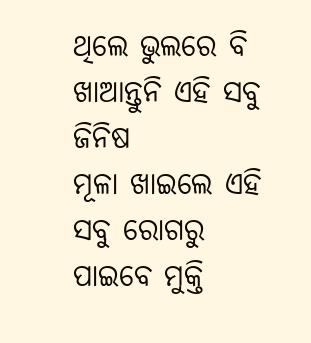ଥିଲେ ଭୁଲରେ ବି ଖାଆନ୍ତୁନି ଏହି ସବୁ ଜିନିଷ
ମୂଳା ଖାଇଲେ ଏହି ସବୁ ରୋଗରୁ ପାଇବେ ମୁକ୍ତି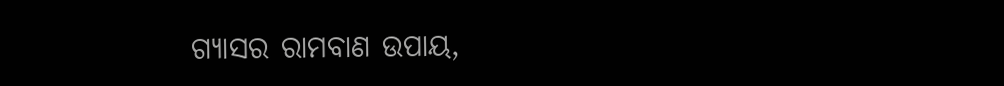ଗ୍ୟାସର ରାମବାଣ ଉପାୟ,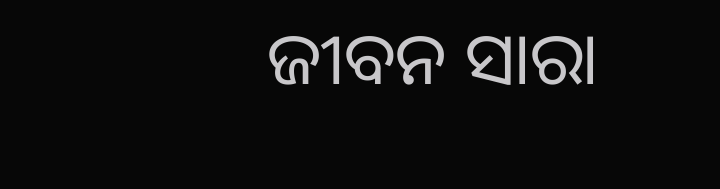ଜୀବନ ସାରା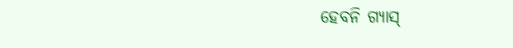ହେବନି ଗ୍ୟାସ୍